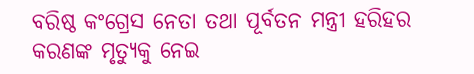ବରିଷ୍ଠ କଂଗ୍ରେସ ନେତା ତଥା ପୂର୍ବତନ ମନ୍ତ୍ରୀ ହରିହର କରଣଙ୍କ ମୃତ୍ୟୁକୁ ନେଇ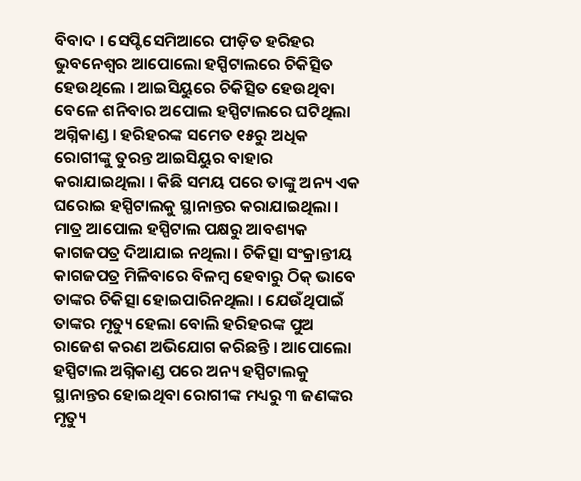ବିବାଦ । ସେପ୍ଟିସେମିଆରେ ପୀଡ଼ିତ ହରିହର ଭୁବନେଶ୍ବର ଆପୋଲୋ ହସ୍ପିଟାଲରେ ଚିକିତ୍ସିତ ହେଉଥିଲେ । ଆଇସିୟୁରେ ଚିକିତ୍ସିତ ହେଉଥିବା ବେଳେ ଶନିବାର ଅପୋଲ ହସ୍ପିଟାଲରେ ଘଟିଥିଲା ଅଗ୍ନିକାଣ୍ଡ । ହରିହରଙ୍କ ସମେତ ୧୫ରୁ ଅଧିକ ରୋଗୀଙ୍କୁ ତୁରନ୍ତ ଆଇସିୟୁର ବାହାର କରାଯାଇଥିଲା । କିଛି ସମୟ ପରେ ତାଙ୍କୁ ଅନ୍ୟ ଏକ ଘରୋଇ ହସ୍ପିଟାଲକୁ ସ୍ଥାନାନ୍ତର କରାଯାଇଥିଲା ।
ମାତ୍ର ଆପୋଲ ହସ୍ପିଟାଲ ପକ୍ଷରୁ ଆବଶ୍ୟକ କାଗଜପତ୍ର ଦିଆଯାଇ ନଥିଲା । ଚିକିତ୍ସା ସଂକ୍ରାନ୍ତୀୟ କାଗଜପତ୍ର ମିଳିବାରେ ବିଳମ୍ବ ହେବାରୁ ଠିକ୍ ଭାବେ ତାଙ୍କର ଚିକିତ୍ସା ହୋଇପାରିନଥିଲା । ଯେଉଁଥିପାଇଁ ତାଙ୍କର ମୃତ୍ୟୁ ହେଲା ବୋଲି ହରିହରଙ୍କ ପୁଅ ରାଜେଶ କରଣ ଅଭିଯୋଗ କରିଛନ୍ତି । ଆପୋଲୋ ହସ୍ପିଟାଲ ଅଗ୍ନିକାଣ୍ଡ ପରେ ଅନ୍ୟ ହସ୍ପିଟାଲକୁ ସ୍ଥାନାନ୍ତର ହୋଇଥିବା ରୋଗୀଙ୍କ ମଧ୍ୟରୁ ୩ ଜଣଙ୍କର ମୃତ୍ୟୁ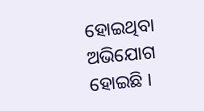ହୋଇଥିବା ଅଭିଯୋଗ ହୋଇଛି ।